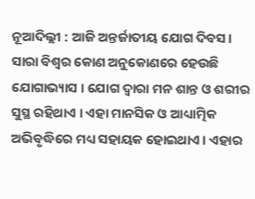ନୂଆଦିଲ୍ଲୀ : ଆଜି ଅନ୍ତର୍ଜାତୀୟ ଯୋଗ ଦିବସ। ସାରା ବିଶ୍ବର କୋଣ ଅନୁକୋଣରେ ହେଉଛି ଯୋଗାଭ୍ୟାସ । ଯୋଗ ଦ୍ବାରା ମନ ଶାନ୍ତ ଓ ଶରୀର ସୁସ୍ଥ ରହିଥାଏ । ଏହା ମାନସିକ ଓ ଆଧ୍ୟାତ୍ମିକ ଅଭିବୃଦ୍ଧିରେ ମଧ୍ୟ ସହାୟକ ହୋଇଥାଏ। ଏହାର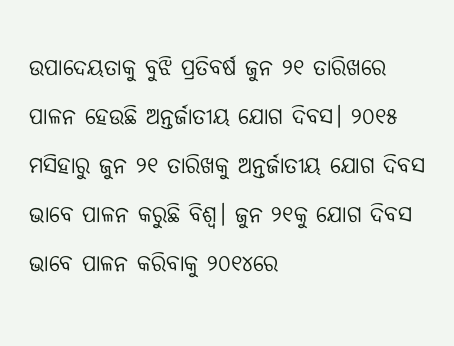ଉପାଦେୟତାକୁ ବୁଝି ପ୍ରତିବର୍ଷ ଜୁନ ୨୧ ତାରିଖରେ ପାଳନ ହେଉଛି ଅନ୍ତର୍ଜାତୀୟ ଯୋଗ ଦିବସ। ୨୦୧୫ ମସିହାରୁ ଜୁନ ୨୧ ତାରିଖକୁ ଅନ୍ତର୍ଜାତୀୟ ଯୋଗ ଦିବସ ଭାବେ ପାଳନ କରୁଛି ବିଶ୍ୱ। ଜୁନ ୨୧କୁ ଯୋଗ ଦିବସ ଭାବେ ପାଳନ କରିବାକୁ ୨୦୧୪ରେ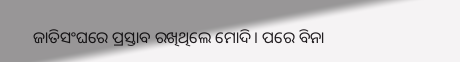ଜାତିସଂଘରେ ପ୍ରସ୍ତାବ ରଖିଥିଲେ ମୋଦି। ପରେ ବିନା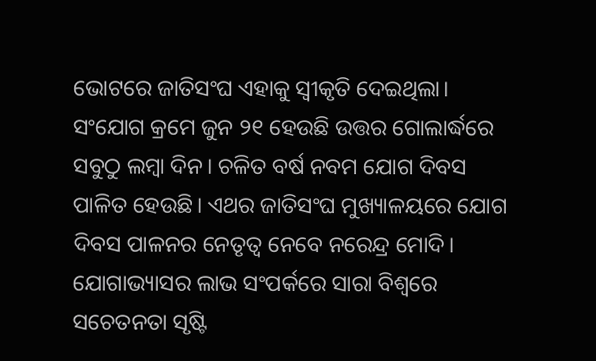ଭୋଟରେ ଜାତିସଂଘ ଏହାକୁ ସ୍ୱୀକୃତି ଦେଇଥିଲା। ସଂଯୋଗ କ୍ରମେ ଜୁନ ୨୧ ହେଉଛି ଉତ୍ତର ଗୋଲାର୍ଦ୍ଧରେ ସବୁଠୁ ଲମ୍ବା ଦିନ। ଚଳିତ ବର୍ଷ ନବମ ଯୋଗ ଦିବସ ପାଳିତ ହେଉଛି। ଏଥର ଜାତିସଂଘ ମୁଖ୍ୟାଳୟରେ ଯୋଗ ଦିବସ ପାଳନର ନେତୃତ୍ୱ ନେବେ ନରେନ୍ଦ୍ର ମୋଦି। ଯୋଗାଭ୍ୟାସର ଲାଭ ସଂପର୍କରେ ସାରା ବିଶ୍ୱରେ ସଚେତନତା ସୃଷ୍ଟି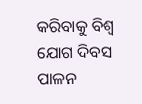କରିବାକୁ ବିଶ୍ୱ ଯୋଗ ଦିବସ ପାଳନ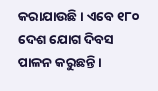କରାଯାଉଛି। ଏବେ ୧୮୦ ଦେଶ ଯୋଗ ଦିବସ ପାଳନ କରୁଛନ୍ତି।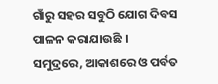ଗାଁରୁ ସହର ସବୁଠି ଯୋଗ ଦିବସ ପାଳନ କରାଯାଉଛି । ସମୁଦ୍ରରେ, ଆକାଶରେ ଓ ପର୍ବତ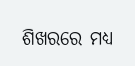ଶିଖରରେ ମଧ୍ୟ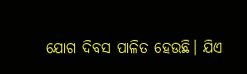ଯୋଗ ଦିବସ ପାଳିତ ହେଉଛି। ଯିଏ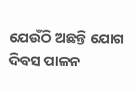ଯେଉଁଠି ଅଛନ୍ତି ଯୋଗ ଦିବସ ପାଳନ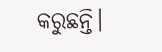କରୁଛନ୍ତି।